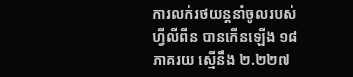ការលក់រថយន្តនាំចូលរបស់ហ្វីលីពីន បានកើនឡើង ១៨ភាគរយ ស្មើនឹង ២.២២៧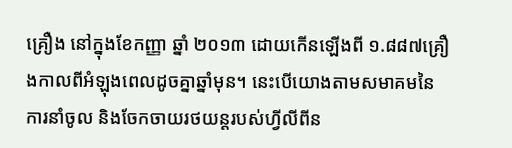គ្រឿង នៅក្នុងខែកញ្ញា ឆ្នាំ ២០១៣ ដោយកើនឡើងពី ១.៨៨៧គ្រឿងកាលពីអំឡុងពេលដូចគ្នាឆ្នាំមុន។ នេះបើយោងតាមសមាគមនៃការនាំចូល និងចែកចាយរថយន្តរបស់ហ្វីលីពីន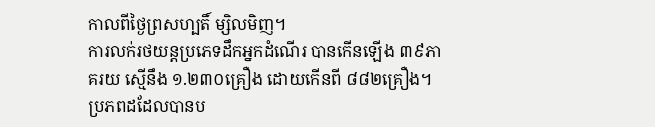កាលពីថ្ងៃព្រសហ្បតិ៍ ម្សិលមិញ។
ការលក់រថយន្តប្រភេទដឹកអ្នកដំណើរ បានកើនឡើង ៣៩ភាគរយ ស្មើនឹង ១.២៣០គ្រឿង ដោយកើនពី ៨៨២គ្រឿង។
ប្រភពដដែលបានប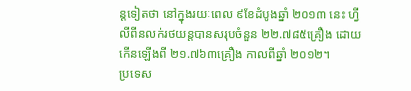ន្តទៀតថា នៅក្នុងរយៈពេល ៩ខែដំបូងឆ្នាំ ២០១៣ នេះ ហ្វីលីពីនលក់រថយន្តបានសរុបចំនួន ២២.៧៨៥គ្រឿង ដោយកើនឡើងពី ២១.៧៦៣គ្រឿង កាលពីឆ្នាំ ២០១២។
ប្រទេស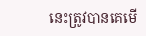នេះត្រូវបានគេមើ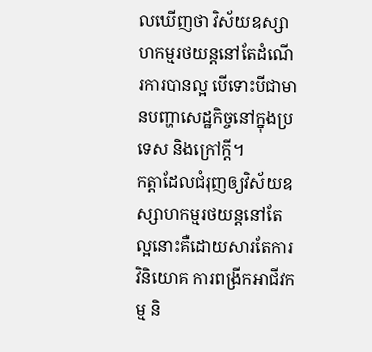លឃើញថា វិស័យឧស្សាហកម្មរថយន្តនៅតែដំណើរការបានល្អ បើទោះបីជាមានបញ្ហាសេដ្ឋកិច្ចនៅក្នុងប្រទេស និងក្រៅក្ដី។
កត្តាដែលជំរុញឲ្យវិស័យឧស្សាហកម្មរថយន្តនៅតែល្អនោះគឺដោយសារតែការវិនិយោគ ការពង្រីកអាជីវកម្ម និ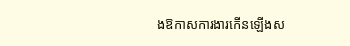ងឱកាសការងារកើនឡើងស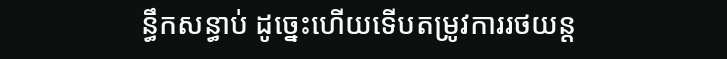ន្ធឹកសន្ធាប់ ដូច្នេះហើយទើបតម្រូវការរថយន្ត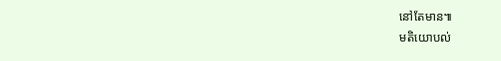នៅតែមាន៕
មតិយោបល់